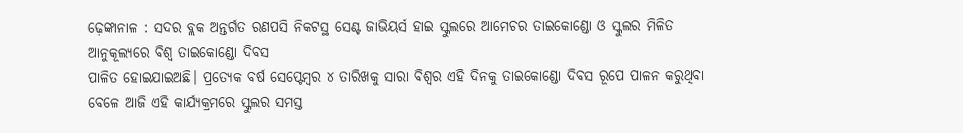ଢ଼େଙ୍କାନାଳ : ସଦର ବ୍ଲକ ଅନ୍ତର୍ଗତ ରଣପସି ନିକଟସ୍ଥ ସେଣ୍ଟ ଜାଭିୟର୍ସ ହାଇ ସ୍କୁଲରେ ଆମେଚର ତାଇକୋଣ୍ଡୋ ଓ ସ୍କୁଲର ମିଳିତ ଆନୁକୂଲ୍ୟରେ ବିଶ୍ୱ ତାଇକୋଣ୍ଡୋ ଦିବସ
ପାଳିତ ହୋଇଯାଇଅଛି। ପ୍ରତ୍ୟେକ ବର୍ଷ ସେପ୍ଟେମ୍ବର ୪ ତାରିଖକୁ ସାରା ବିଶ୍ୱର ଏହି ଦିନକୁ ତାଇକୋଣ୍ଡୋ ଦିବସ ରୂପେ ପାଳନ କରୁଥିବା ବେଳେ ଆଜି ଏହି କାର୍ଯ୍ୟକ୍ରମରେ ସ୍କୁଲର ସମସ୍ତ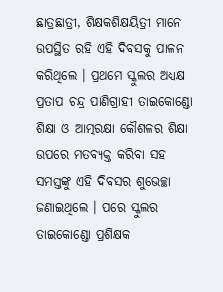ଛାତ୍ରଛାତ୍ରୀ, ଶିକ୍ଷକଶିକ୍ଷୟିତ୍ରୀ ମାନେ ଉପସ୍ଥିତ ରହି ଏହି ଦିବସକୁ ପାଳନ କରିଥିଲେ । ପ୍ରଥମେ ସ୍କୁଲର ଅଧ୍ୟକ୍ଷ ପ୍ରତାପ ଚନ୍ଦ୍ର ପାଣିଗ୍ରାହୀ ତାଇକୋଣ୍ଡୋ ଶିକ୍ଷା ଓ ଆତ୍ମରକ୍ଷା କୌଶଳର ଶିକ୍ଷା ଉପରେ ମତବ୍ୟକ୍ତ କରିବା ସହ ସମସ୍ତଙ୍କୁ ଏହି ଦିବସର ଶୁଭେଚ୍ଛା ଜଣାଇଥିଲେ । ପରେ ସ୍କୁଲର ତାଇକୋଣ୍ଡୋ ପ୍ରଶିକ୍ଷକ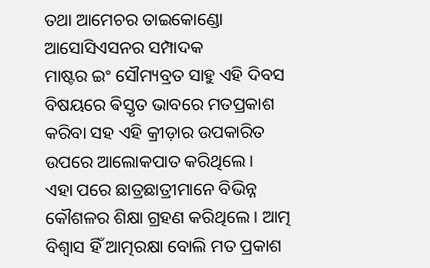ତଥା ଆମେଚର ତାଇକୋଣ୍ଡୋ ଆସୋସିଏସନର ସମ୍ପାଦକ
ମାଷ୍ଟର ଇଂ ସୌମ୍ୟବ୍ରତ ସାହୁ ଏହି ଦିବସ ବିଷୟରେ ଵିସ୍ତୃତ ଭାବରେ ମତପ୍ରକାଶ କରିବା ସହ ଏହି କ୍ରୀଡ଼ାର ଉପକାରିତ ଉପରେ ଆଲୋକପାତ କରିଥିଲେ ।
ଏହା ପରେ ଛାତ୍ରଛାତ୍ରୀମାନେ ବିଭିନ୍ନ କୌଶଳର ଶିକ୍ଷା ଗ୍ରହଣ କରିଥିଲେ । ଆତ୍ମ ବିଶ୍ୱାସ ହିଁ ଆତ୍ମରକ୍ଷା ବୋଲି ମତ ପ୍ରକାଶ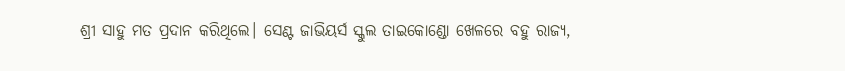ଶ୍ରୀ ସାହୁ ମତ ପ୍ରଦାନ କରିଥିଲେ। ସେଣ୍ଟ ଜାଭିୟର୍ସ ସ୍କୁଲ ତାଇକୋଣ୍ଡୋ ଖେଳରେ ବହୁ ରାଜ୍ୟ,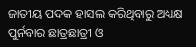ଜାତୀୟ ପଦକ ହାସଲ କରିଥିବାରୁ ଅଧ୍ୟକ୍ଷ ପୁର୍ନବାର ଛାତ୍ରଛାତ୍ରୀ ଓ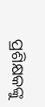ପ୍ରଶିକ୍ଷକଙ୍କୁ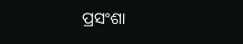ପ୍ରସଂଶା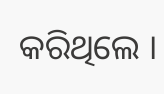କରିଥିଲେ ।